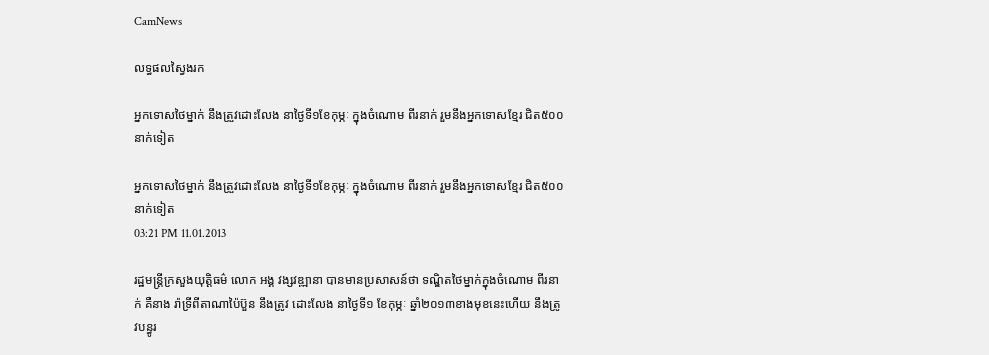CamNews

លទ្ធផលស្វៃងរក

អ្នកទោសថៃម្នាក់ នឹងត្រួវដោះលែង នាថ្ងៃទី១ខែកុម្ភៈ ក្នុងចំណោម ពីរនាក់ រួមនឹងអ្នកទោសខ្មែរ ជិត៥០០នាក់ទៀត

អ្នកទោសថៃម្នាក់ នឹងត្រួវដោះលែង នាថ្ងៃទី១ខែកុម្ភៈ ក្នុងចំណោម ពីរនាក់ រួមនឹងអ្នកទោសខ្មែរ ជិត៥០០នាក់ទៀត
03:21 PM 11.01.2013

រដ្ឋមន្រ្តីក្រសួងយុត្តិធម៌ លោក អង្គ វង្សវឌ្ឍានា បានមានប្រសាសន៍ថា ទណ្ឌិតថៃម្នាក់ក្នុងចំណោម ពីរនាក់ គឺនាង រ៉ាទ្រីពីតាណាប៉ៃប៊ួន នឹងត្រូវ ដោះលែង នាថ្ងៃទី១ ខែកុម្ភៈ ឆ្នាំ២០១៣ខាងមុខនេះហើយ នឹងត្រូវបន្ធូរ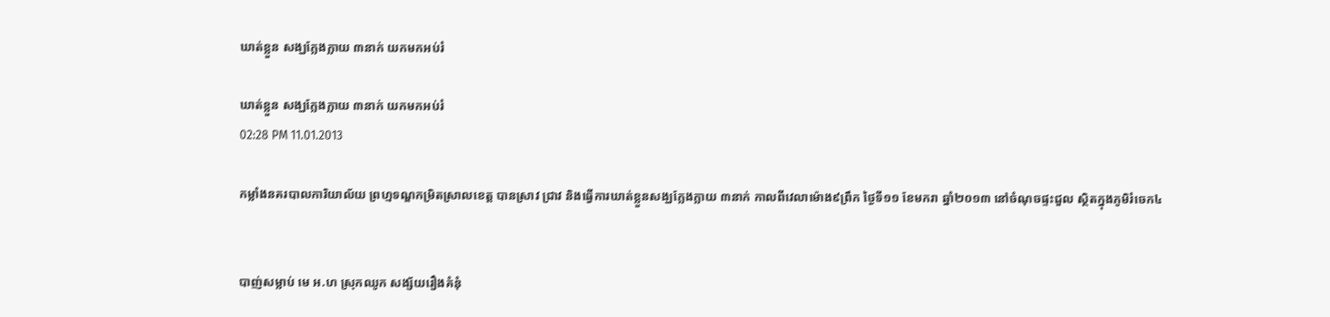ឃាត់ខ្លួន សង្ឃក្លែងក្លាយ ៣នាក់ យកមកអប់រំ

ឃាត់ខ្លួន សង្ឃក្លែងក្លាយ ៣នាក់ យកមកអប់រំ
02:28 PM 11.01.2013

កម្លាំងនគរបាលការិយាល័យ ព្រហ្មទណ្ឌកម្រិតស្រាលខេត្ត បានស្រាវ ជ្រាវ និងធ្វើការឃាត់ខ្លួនសង្ឃក្លែងក្លាយ ៣នាក់ កាលពីវេលាម៉ោង៩ព្រឹក ថ្ងៃទី១១ ខែមករា ឆ្នាំ២០១៣ នៅចំណុចផ្ទះជួល ស្ថិតក្នុងភូមិរំចេក៤


បាញ់សម្លាប់ មេ អ.ហ ស្រុកឈូក សង្ស័យរឿងគំនុំ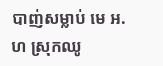បាញ់សម្លាប់ មេ អ.ហ ស្រុកឈូ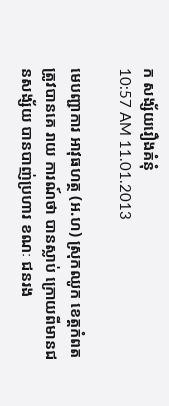ក សង្ស័យរឿងគំនុំ
10:57 AM 11.01.2013

មេបញ្ជាការ អាវុធហត្ថ (អ.ហ) ស្រុកឈូក ខេត្តកំពត ត្រូវបានគេ រាយ ការណ៍ថា បានស្លាប់ ក្រោយពីមានជនសង្ស័យ បានបាញ់ប្រហារ ខណៈ ជនរង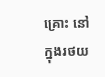គ្រោះ នៅក្នុងរថយ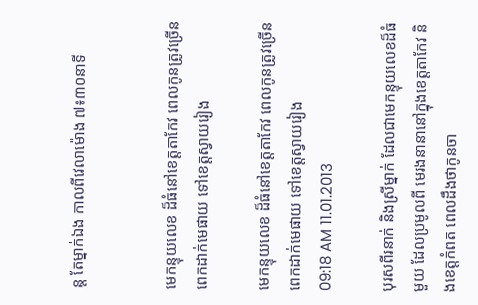ន្ត តែម្នាក់ឯង កាលពីវេលាម៉ោង ៧៖៣០នាទី


មេកន្ទុយលេខ ដ៏ធំនៅខេត្តតាកែវ ពេលកូនត្រូវច្រើន ពេកដាក់មេផាយ ទៅខេត្តស្វាយរៀង

មេកន្ទុយលេខ ដ៏ធំនៅខេត្តតាកែវ ពេលកូនត្រូវច្រើន ពេកដាក់មេផាយ ទៅខេត្តស្វាយរៀង
09:18 AM 11.01.2013

បុរសពីរនាក់ និងស្រីម្នាក់ ដែលជាមេកន្ទុយលេខដ៏ធំមួយ ដែលប្រមូលពី មេរងនានានៅក្នុងខេត្តតាកែវ និងខេត្តកំពត ពេលដឹងថាកូនចា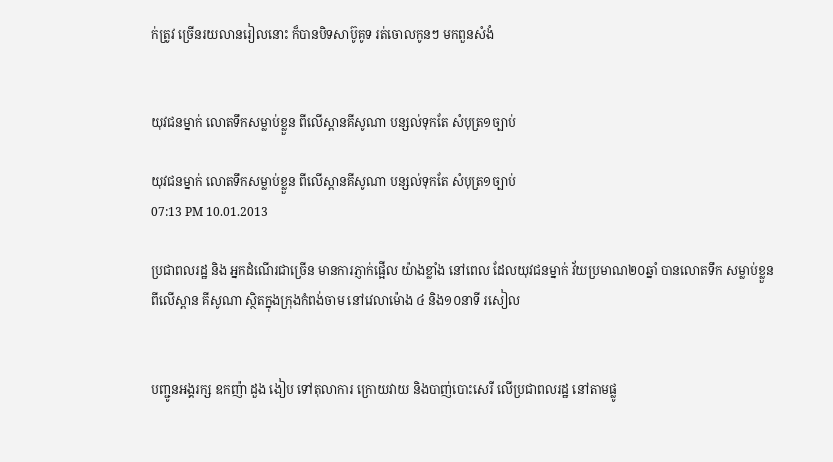ក់ត្រូវ ច្រើនរយលានរៀលនោះ ក៏បានបិទសាប៊ូគូទ រត់ចោលកូនៗ មកពួនសំងំ


យុវជនម្នាក់ លោតទឹកសម្លាប់ខ្លួន ពីលើស្ពានគីសូណា បន្សល់ទុកតែ សំបុត្រ១ច្បាប់

យុវជនម្នាក់ លោតទឹកសម្លាប់ខ្លួន ពីលើស្ពានគីសូណា បន្សល់ទុកតែ សំបុត្រ១ច្បាប់
07:13 PM 10.01.2013

ប្រជាពលរដ្ឋ និង អ្នកដំណើរជាច្រើន មានការភ្ញាក់ផ្អើល យ៉ាងខ្លាំង នៅពេល ដែលយុវជនម្នាក់ វ័យប្រមាណ២០ឆ្នាំ បានលោតទឹក សម្លាប់ខ្លួន ពីលើស្ពាន គីសូណា ស្ថិតក្នុងក្រុងកំពង់ចាម នៅវេលាម៉ោង ៤ និង១០នាទី រសៀល


បញ្ជូនអង្គរក្ស ឧកញ៉ា ដួង ងៀប ទៅតុលាការ ក្រោយវាយ និងបាញ់បោះសេរី លើប្រជាពលរដ្ឋ នៅតាមផ្លូ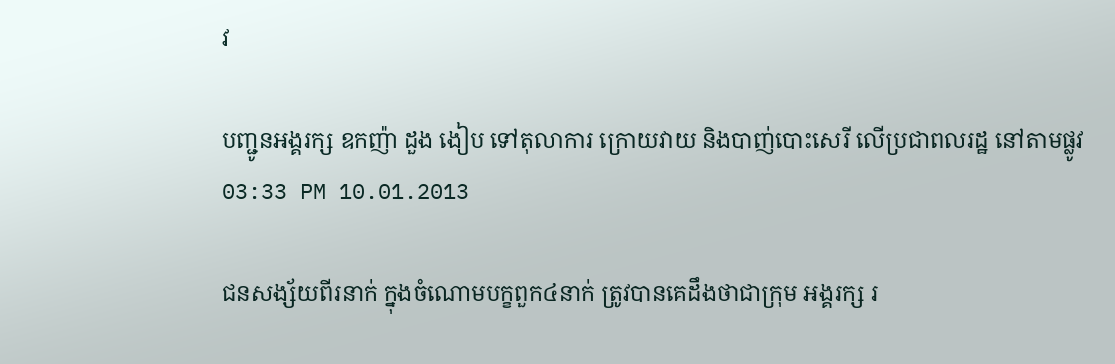វ

បញ្ជូនអង្គរក្ស ឧកញ៉ា ដួង ងៀប ទៅតុលាការ ក្រោយវាយ និងបាញ់បោះសេរី លើប្រជាពលរដ្ឋ នៅតាមផ្លូវ
03:33 PM 10.01.2013

ជនសង្ស័យពីរនាក់ ក្នុងចំណោមបក្ខពួក៤នាក់ ត្រូវបានគេដឹងថាជាក្រុម អង្គរក្ស រ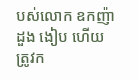បស់លោក ឧកញ៉ា ដួង ងៀប ហើយត្រូវក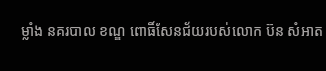ម្លាំង នគរបាល ខណ្ឌ ពោធិ៍សែនជ័យរបស់លោក ប៊ន សំអាត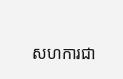សហការជា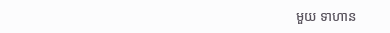មួយ ទាហាន